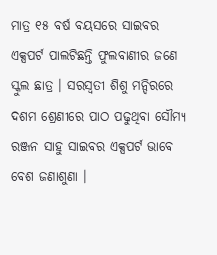ମାତ୍ର ୧୫ ବର୍ଷ ବୟସରେ ସାଇବର ଏକ୍ସପର୍ଟ ପାଲଟିଛନ୍ତି ଫୁଲବାଣୀର ଜଣେ ସ୍କୁଲ ଛାତ୍ର । ସରସ୍ଵତୀ ଶିଶୁ ମନ୍ଦିରରେ ଦଶମ ଶ୍ରେଣୀରେ ପାଠ ପଢୁଥିବା ସୌମ୍ଯ ରଞ୍ଜନ ସାହୁ ସାଇବର ଏକ୍ସପର୍ଟ ଭାବେ ବେଶ ଜଣାଶୁଣା ।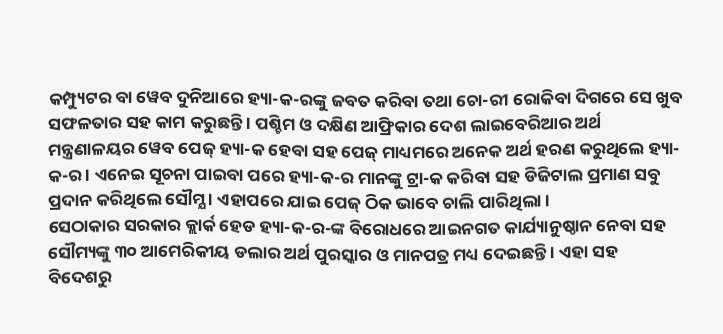କମ୍ପ୍ୟୁଟର ବା ୱେବ ଦୁନିଆରେ ହ୍ୟା-କ-ରଙ୍କୁ ଜବତ କରିବା ତଥା ଚୋ-ରୀ ରୋକିବା ଦିଗରେ ସେ ଖୁବ ସଫଳତାର ସହ କାମ କରୁଛନ୍ତି । ପଶ୍ଚିମ ଓ ଦକ୍ଷିଣ ଆଫ୍ରିକାର ଦେଶ ଲାଇବେରିଆର ଅର୍ଥ ମନ୍ତ୍ରଣାଳୟର ୱେବ ପେଜ୍ ହ୍ୟା-କ ହେବା ସହ ପେଜ୍ ମାଧ୍ୟମରେ ଅନେକ ଅର୍ଥ ହରଣ କରୁଥିଲେ ହ୍ୟା-କ-ର । ଏନେଇ ସୂଚନା ପାଇବା ପରେ ହ୍ୟା-କ-ର ମାନଙ୍କୁ ଟ୍ରା-କ କରିବା ସହ ଡିଜିଟାଲ ପ୍ରମାଣ ସବୁ ପ୍ରଦାନ କରିଥିଲେ ସୌମ୍ଯ । ଏହାପରେ ଯାଇ ପେଜ୍ ଠିକ ଭାବେ ଚାଲି ପାରିଥିଲା ।
ସେଠାକାର ସରକାର କ୍ଲାର୍କ ହେଡ ହ୍ୟା-କ-ର-ଙ୍କ ବିରୋଧରେ ଆଇନଗତ କାର୍ଯ୍ୟାନୁଷ୍ଠାନ ନେବା ସହ ସୌମ୍ୟଙ୍କୁ ୩୦ ଆମେରିକୀୟ ଡଲାର ଅର୍ଥ ପୁରସ୍କାର ଓ ମାନପତ୍ର ମଧ୍ୟ ଦେଇଛନ୍ତି । ଏହା ସହ ବିଦେଶରୁ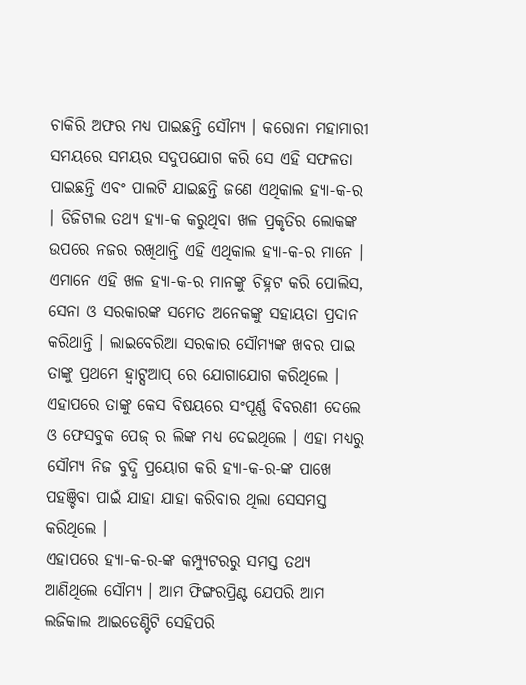ଚାକିରି ଅଫର ମଧ୍ୟ ପାଇଛନ୍ତି ସୌମ୍ଯ । କରୋନା ମହାମାରୀ ସମୟରେ ସମୟର ସଦୁପଯୋଗ କରି ସେ ଏହି ସଫଳତା ପାଇଛନ୍ତି ଏବଂ ପାଲଟି ଯାଇଛନ୍ତି ଜଣେ ଏଥିକାଲ ହ୍ୟା-କ-ର । ଡିଜିଟାଲ ତଥ୍ୟ ହ୍ୟା-କ କରୁଥିବା ଖଳ ପ୍ରକୃତିର ଲୋକଙ୍କ ଉପରେ ନଜର ରଖିଥାନ୍ତି ଏହି ଏଥିକାଲ ହ୍ୟା-କ-ର ମାନେ ।
ଏମାନେ ଏହି ଖଳ ହ୍ୟା-କ-ର ମାନଙ୍କୁ ଚିହ୍ନଟ କରି ପୋଲିସ, ସେନା ଓ ସରକାରଙ୍କ ସମେତ ଅନେକଙ୍କୁ ସହାୟତା ପ୍ରଦାନ କରିଥାନ୍ତି । ଲାଇବେରିଆ ସରକାର ସୌମ୍ୟଙ୍କ ଖବର ପାଇ ତାଙ୍କୁ ପ୍ରଥମେ ହ୍ଵାଟ୍ସଆପ୍ ରେ ଯୋଗାଯୋଗ କରିଥିଲେ । ଏହାପରେ ତାଙ୍କୁ କେସ ବିଷୟରେ ସଂପୂର୍ଣ୍ଣ ବିବରଣୀ ଦେଲେ ଓ ଫେସବୁକ ପେଜ୍ ର ଲିଙ୍କ ମଧ୍ୟ ଦେଇଥିଲେ । ଏହା ମଧ୍ୟରୁ ସୌମ୍ଯ ନିଜ ବୁଦ୍ଧି ପ୍ରୟୋଗ କରି ହ୍ୟା-କ-ର-ଙ୍କ ପାଖେ ପହଞ୍ଚିବା ପାଇଁ ଯାହା ଯାହା କରିବାର ଥିଲା ସେସମସ୍ତ କରିଥିଲେ ।
ଏହାପରେ ହ୍ୟା-କ-ର-ଙ୍କ କମ୍ପ୍ୟୁଟରରୁ ସମସ୍ତ ତଥ୍ୟ ଆଣିଥିଲେ ସୌମ୍ଯ । ଆମ ଫିଙ୍ଗରପ୍ରିଣ୍ଟ ଯେପରି ଆମ ଲଜିକାଲ ଆଇଡେଣ୍ଟିଟି ସେହିପରି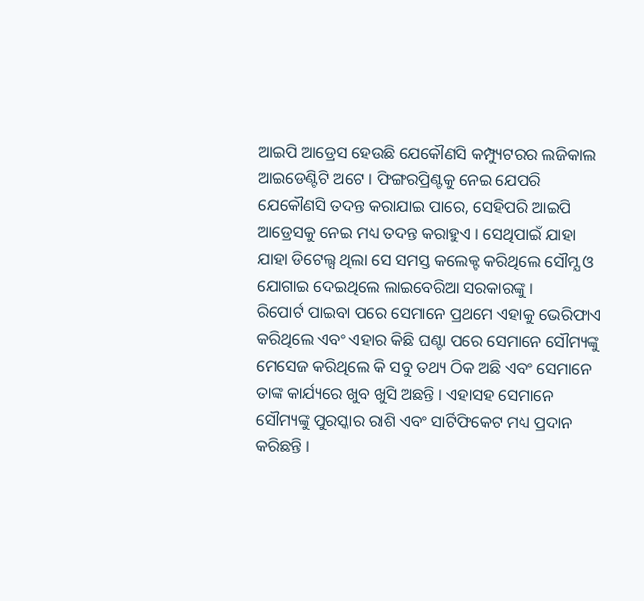ଆଇପି ଆଡ୍ରେସ ହେଉଛି ଯେକୌଣସି କମ୍ପ୍ୟୁଟରର ଲଜିକାଲ ଆଇଡେଣ୍ଟିଟି ଅଟେ । ଫିଙ୍ଗରପ୍ରିଣ୍ଟକୁ ନେଇ ଯେପରି ଯେକୌଣସି ତଦନ୍ତ କରାଯାଇ ପାରେ, ସେହିପରି ଆଇପି ଆଡ୍ରେସକୁ ନେଇ ମଧ୍ୟ ତଦନ୍ତ କରାହୁଏ । ସେଥିପାଇଁ ଯାହା ଯାହା ଡିଟେଲ୍ସ ଥିଲା ସେ ସମସ୍ତ କଲେକ୍ଟ କରିଥିଲେ ସୌମ୍ଯ ଓ ଯୋଗାଇ ଦେଇଥିଲେ ଲାଇବେରିଆ ସରକାରଙ୍କୁ ।
ରିପୋର୍ଟ ପାଇବା ପରେ ସେମାନେ ପ୍ରଥମେ ଏହାକୁ ଭେରିଫାଏ କରିଥିଲେ ଏବଂ ଏହାର କିଛି ଘଣ୍ଟା ପରେ ସେମାନେ ସୌମ୍ୟଙ୍କୁ ମେସେଜ କରିଥିଲେ କି ସବୁ ତଥ୍ୟ ଠିକ ଅଛି ଏବଂ ସେମାନେ ତାଙ୍କ କାର୍ଯ୍ୟରେ ଖୁବ ଖୁସି ଅଛନ୍ତି । ଏହାସହ ସେମାନେ ସୌମ୍ୟଙ୍କୁ ପୁରସ୍କାର ରାଶି ଏବଂ ସାର୍ଟିଫିକେଟ ମଧ୍ୟ ପ୍ରଦାନ କରିଛନ୍ତି ।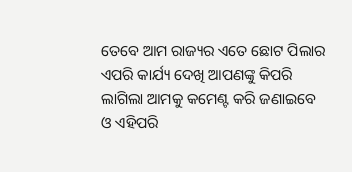ତେବେ ଆମ ରାଜ୍ୟର ଏତେ ଛୋଟ ପିଲାର ଏପରି କାର୍ଯ୍ୟ ଦେଖି ଆପଣଙ୍କୁ କିପରି ଲାଗିଲା ଆମକୁ କମେଣ୍ଟ କରି ଜଣାଇବେ ଓ ଏହିପରି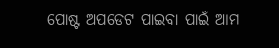ପୋଷ୍ଟ ଅପଡେଟ ପାଇବା ପାଇଁ ଆମ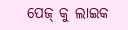ପେଜ୍ କୁ ଲାଇକ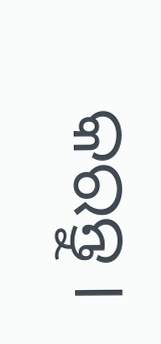କରନ୍ତୁ ।